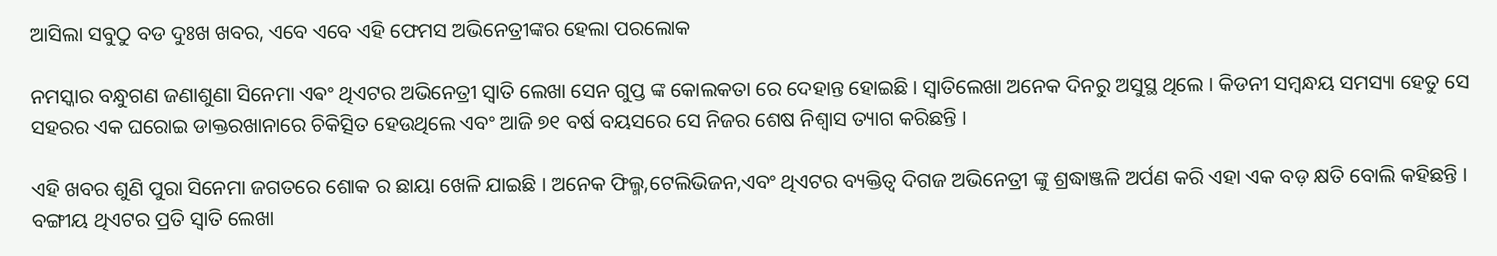ଆସିଲା ସବୁଠୁ ବଡ ଦୁଃଖ ଖବର, ଏବେ ଏବେ ଏହି ଫେମସ ଅଭିନେତ୍ରୀଙ୍କର ହେଲା ପରଲୋକ

ନମସ୍କାର ବନ୍ଧୁଗଣ ଜଣାଶୁଣା ସିନେମା ଏଵଂ ଥିଏଟର ଅଭିନେତ୍ରୀ ସ୍ୱାତି ଲେଖା ସେନ ଗୁପ୍ତ ଙ୍କ କୋଲକତା ରେ ଦେହାନ୍ତ ହୋଇଛି । ସ୍ୱାତିଲେଖା ଅନେକ ଦିନରୁ ଅସୁସ୍ଥ ଥିଲେ । କିଡନୀ ସମ୍ବନ୍ଧୟ ସମସ୍ୟା ହେତୁ ସେ ସହରର ଏକ ଘରୋଇ ଡାକ୍ତରଖାନାରେ ଚିକିତ୍ସିତ ହେଉଥିଲେ ଏବଂ ଆଜି ୭୧ ବର୍ଷ ବୟସରେ ସେ ନିଜର ଶେଷ ନିଶ୍ୱାସ ତ୍ୟାଗ କରିଛନ୍ତି ।

ଏହି ଖବର ଶୁଣି ପୁରା ସିନେମା ଜଗତରେ ଶୋକ ର ଛାୟା ଖେଳି ଯାଇଛି । ଅନେକ ଫିଲ୍ମ,ଟେଲିଭିଜନ,ଏବଂ ଥିଏଟର ବ୍ୟକ୍ତିତ୍ବ ଦିଗଜ ଅଭିନେତ୍ରୀ ଙ୍କୁ ଶ୍ରଦ୍ଧାଞ୍ଜଳି ଅର୍ପଣ କରି ଏହା ଏକ ବଡ଼ କ୍ଷତି ବୋଲି କହିଛନ୍ତି । ବଙ୍ଗୀୟ ଥିଏଟର ପ୍ରତି ସ୍ୱାତି ଲେଖା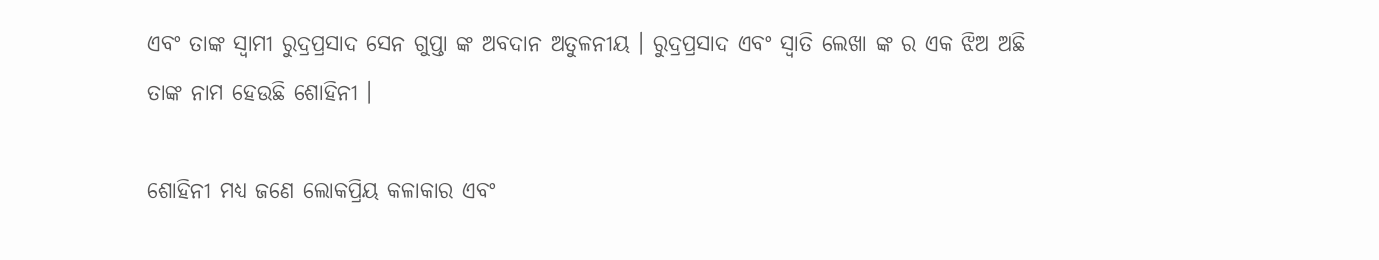ଏବଂ ତାଙ୍କ ସ୍ୱାମୀ ରୁଦ୍ରପ୍ରସାଦ ସେନ ଗୁପ୍ତା ଙ୍କ ଅବଦାନ ଅତୁଳନୀୟ । ରୁଦ୍ରପ୍ରସାଦ ଏବଂ ସ୍ୱାତି ଲେଖା ଙ୍କ ର ଏକ ଝିଅ ଅଛି ତାଙ୍କ ନାମ ହେଉଛି ଶୋହିନୀ ।

ଶୋହିନୀ ମଧ୍ୟ ଜଣେ ଲୋକପ୍ରିୟ କଳାକାର ଏବଂ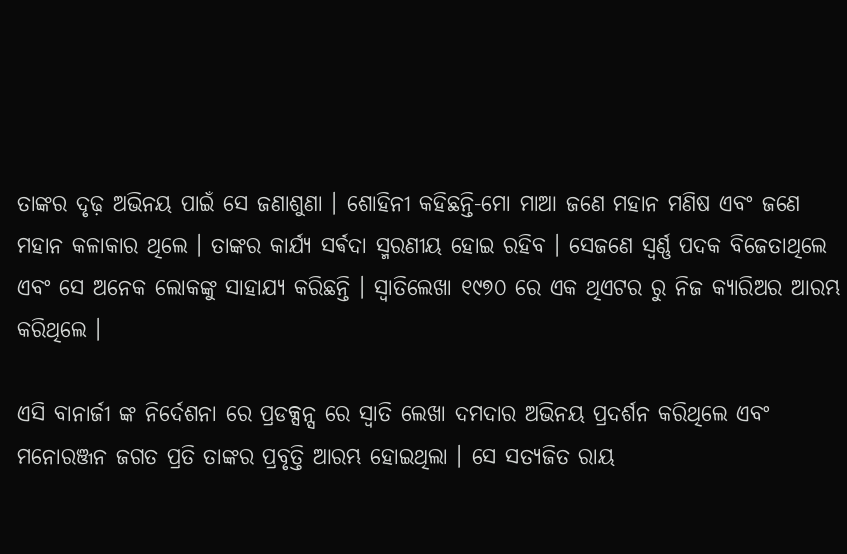ତାଙ୍କର ଦୃଢ଼ ଅଭିନୟ ପାଇଁ ସେ ଜଣାଶୁଣା । ଶୋହିନୀ କହିଛନ୍ତି-ମୋ ମାଆ ଜଣେ ମହାନ ମଣିଷ ଏବଂ ଜଣେ ମହାନ କଳାକାର ଥିଲେ । ତାଙ୍କର କାର୍ଯ୍ୟ ସର୍ଵଦା ସ୍ମରଣୀୟ ହୋଇ ରହିବ । ସେଜଣେ ସ୍ୱର୍ଣ୍ଣ ପଦକ ବିଜେତାଥିଲେ ଏବଂ ସେ ଅନେକ ଲୋକଙ୍କୁ ସାହାଯ୍ୟ କରିଛନ୍ତି । ସ୍ୱାତିଲେଖା ୧୯୭୦ ରେ ଏକ ଥିଏଟର ରୁ ନିଜ କ୍ୟାରିଅର ଆରମ୍ଭ କରିଥିଲେ ।

ଏସି ବାନାର୍ଜୀ ଙ୍କ ନିର୍ଦେଶନା ରେ ପ୍ରଡକ୍ସନ୍ସ ରେ ସ୍ୱାତି ଲେଖା ଦମଦାର ଅଭିନୟ ପ୍ରଦର୍ଶନ କରିଥିଲେ ଏବଂ ମନୋରଞ୍ଜନ ଜଗତ ପ୍ରତି ତାଙ୍କର ପ୍ରବୃତ୍ତି ଆରମ୍ଭ ହୋଇଥିଲା । ସେ ସତ୍ୟଜିତ ରାୟ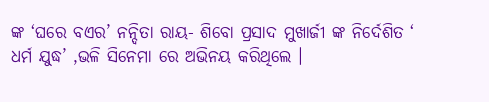ଙ୍କ ‘ଘରେ ବଏର’ ନନ୍ଦିତା ରାୟ- ଶିବୋ ପ୍ରସାଦ ମୁଖାର୍ଜୀ ଙ୍କ ନିର୍ଦେଶିତ ‘ ଧର୍ମ ଯୁଦ୍ଧ’ ,ଭଳି ସିନେମା ରେ ଅଭିନୟ କରିଥିଲେ ।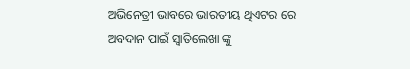ଅଭିନେତ୍ରୀ ଭାବରେ ଭାରତୀୟ ଥିଏଟର ରେ ଅବଦାନ ପାଇଁ ସ୍ୱାତିଲେଖା ଙ୍କୁ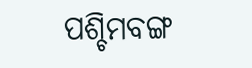ପଶ୍ଚିମବଙ୍ଗ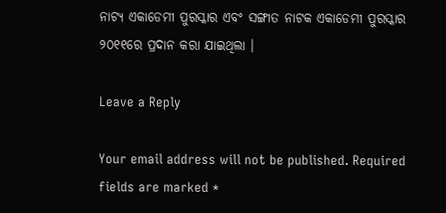ନାଟ୍ୟ ଏକାଡେମୀ ପୁରସ୍କାର ଏବଂ ସଙ୍ଗୀତ ନାଟକ ଏକାଡେମୀ ପୁରସ୍କାର ୨୦୧୧ରେ ପ୍ରଦାନ କରା ଯାଇଥିଲା ।

Leave a Reply

Your email address will not be published. Required fields are marked *